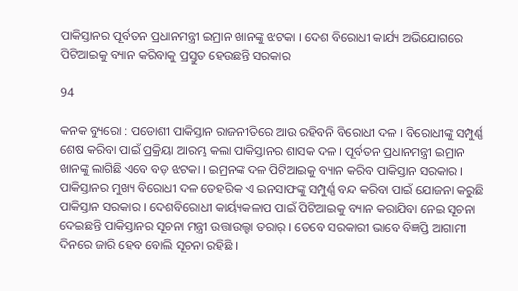ପାକିସ୍ତାନର ପୂର୍ବତନ ପ୍ରଧାନମନ୍ତ୍ରୀ ଇମ୍ରାନ ଖାନଙ୍କୁ ଝଟକା । ଦେଶ ବିରୋଧୀ କାର୍ଯ୍ୟ ଅଭିଯୋଗରେ ପିଟିଆଇକୁ ବ୍ୟାନ କରିବାକୁ ପ୍ରସ୍ତୁତ ହେଉଛନ୍ତି ସରକାର

94

କନକ ବ୍ୟୁରୋ : ପଡୋଶୀ ପାକିସ୍ତାନ ରାଜନୀତିରେ ଆଉ ରହିବନି ବିରୋଧୀ ଦଳ । ବିରୋଧୀଙ୍କୁ ସମ୍ପୁର୍ଣ୍ଣ ଶେଷ କରିବା ପାଇଁ ପ୍ରକ୍ରିୟା ଆରମ୍ଭ କଲା ପାକିସ୍ତାନର ଶାସକ ଦଳ । ପୂର୍ବତନ ପ୍ରଧାନମନ୍ତ୍ରୀ ଇମ୍ରାନ ଖାନଙ୍କୁ ଲାଗିଛି ଏବେ ବଡ଼ ଝଟକା । ଇମ୍ରନଙ୍କ ଦଳ ପିଟିଆଇକୁ ବ୍ୟାନ କରିବ ପାକିସ୍ତାନ ସରକାର । ପାକିସ୍ତାନର ମୁଖ୍ୟ ବିରୋଧୀ ଦଳ ତେହରିକ ଏ ଇନସାଫଙ୍କୁ ସମ୍ପୁର୍ଣ୍ଣ ବନ୍ଦ କରିବା ପାଇଁ ଯୋଜନା କରୁଛି ପାକିସ୍ତାନ ସରକାର । ଦେଶବିରୋଧୀ କାର୍ୟ୍ୟକଳାପ ପାଇଁ ପିଟିଆଇକୁ ବ୍ୟାନ କରାଯିବା ନେଇ ସୂଚନା ଦେଇଛନ୍ତି ପାକିସ୍ତାନର ସୂଚନା ମନ୍ତ୍ରୀ ଉତ୍ତାଉଲ୍ହା ତରାର୍ । ତେବେ ସରକାରୀ ଭାବେ ବିଜ୍ଞପ୍ତି ଆଗାମୀ ଦିନରେ ଜାରି ହେବ ବୋଲି ସୂଚନା ରହିଛି ।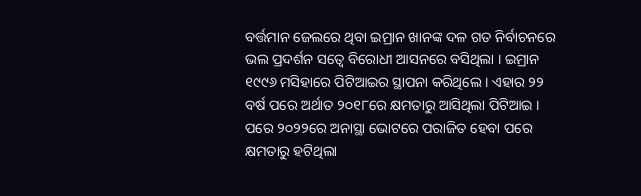ବର୍ତ୍ତମାନ ଜେଲରେ ଥିବା ଇମ୍ରାନ ଖାନଙ୍କ ଦଳ ଗତ ନିର୍ବାଚନରେ ଭଲ ପ୍ରଦର୍ଶନ ସତ୍ବେ ବିରୋଧୀ ଆସନରେ ବସିଥିଲା । ଇମ୍ରାନ ୧୯୯୬ ମସିହାରେ ପିଟିଆଇର ସ୍ଥାପନା କରିଥିଲେ । ଏହାର ୨୨ ବର୍ଷ ପରେ ଅର୍ଥାତ ୨୦୧୮ରେ କ୍ଷମତାରୁ ଆସିଥିଲା ପିଟିଆଇ । ପରେ ୨୦୨୨ରେ ଅନାସ୍ଥା ଭୋଟରେ ପରାଜିତ ହେବା ପରେ କ୍ଷମତାରୁ ହଟିଥିଲା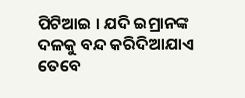ପିଟିଆଇ । ଯଦି ଇମ୍ରାନଙ୍କ ଦଳକୁ ବନ୍ଦ କରିଦିଆଯାଏ ତେବେ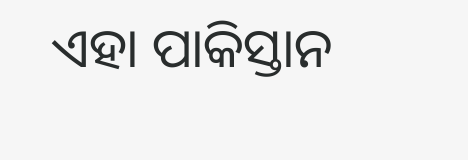ଏହା ପାକିସ୍ତାନ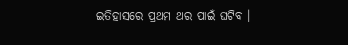ଇତିହାସରେ ପ୍ରଥମ ଥର ପାଇଁ ଘଟିବ ।